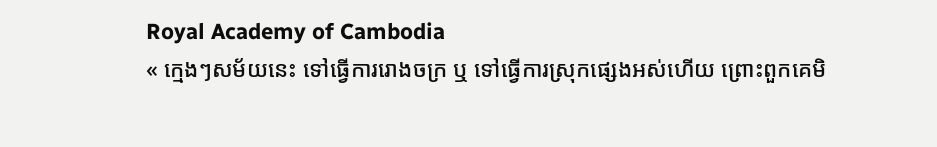Royal Academy of Cambodia
« ក្មេងៗសម័យនេះ ទៅធ្វើការរោងចក្រ ឬ ទៅធ្វើការស្រុកផ្សេងអស់ហើយ ព្រោះពួកគេមិ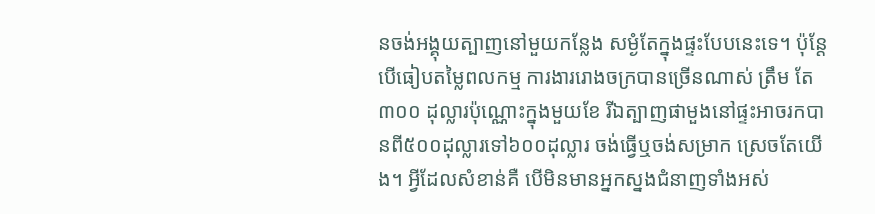នចង់អង្គុយត្បាញនៅមួយកន្លែង សម្ងំតែក្នុងផ្ទះបែបនេះទេ។ ប៉ុន្តែ បើធៀបតម្លៃពលកម្ម ការងាររោងចក្របានច្រើនណាស់ ត្រឹម តែ៣០០ ដុល្លារប៉ុណ្ណោះក្នុងមួយខែ រីឯត្បាញផាមួងនៅផ្ទះអាចរកបានពី៥០០ដុល្លារទៅ៦០០ដុល្លារ ចង់ធ្វើឬចង់សម្រាក ស្រេចតែយើង។ អ្វីដែលសំខាន់គឺ បើមិនមានអ្នកស្នងជំនាញទាំងអស់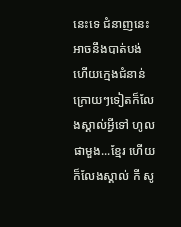នេះទេ ជំនាញនេះអាចនឹងបាត់បង់ ហើយក្មេងជំនាន់ក្រោយៗទៀតក៏លែងស្គាល់អ្វីទៅ ហូល ផាមួង...ខ្មែរ ហើយក៏លែងស្គាល់ កី សូ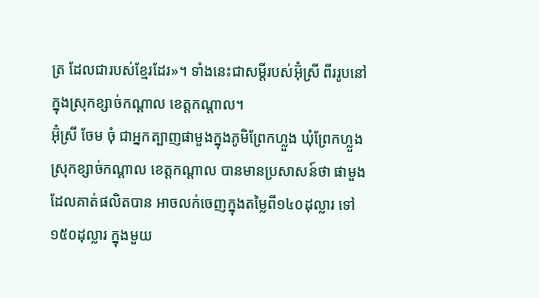ត្រ ដែលជារបស់ខ្មែរដែរ»។ ទាំងនេះជាសម្តីរបស់អ៊ុំស្រី ពីររូបនៅក្នុងស្រុកខ្សាច់កណ្តាល ខេត្តកណ្តាល។
អ៊ុំស្រី ចែម ចុំ ជាអ្នកត្បាញផាមួងក្នុងភូមិព្រែកហ្លួង ឃុំព្រែកហ្លួង ស្រុកខ្សាច់កណ្តាល ខេត្តកណ្តាល បានមានប្រសាសន៍ថា ផាមួងដែលគាត់ផលិតបាន អាចលក់ចេញក្នុងតម្លៃពី១៤០ដុល្លារ ទៅ ១៥០ដុល្លារ ក្នុងមួយ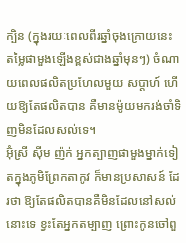ក្បិន (ក្នុងរយៈពេលពីរឆ្នាំចុងក្រោយនេះ តម្លៃផាមួងឡើងខ្ពស់ជាងឆ្នាំមុនៗ) ចំណាយពេលផលិតប្រហែលមួយ សប្តាហ៍ ហើយឱ្យតែផលិតបាន គឺមានម៉ូយមករង់ចាំទិញមិនដែលសល់ទេ។
អ៊ុំស្រី ស៊ីម ញ៉ក់ អ្នកត្បាញផាមួងម្នាក់ទៀតក្នុងភូមិព្រែកតាកូវ ក៏មានប្រសាសន៍ ដែរថា ឱ្យតែផលិតបានគឺមិនដែលនៅសល់នោះទេ ខ្វះតែអ្នកតម្បាញ ព្រោះកូនចៅពួ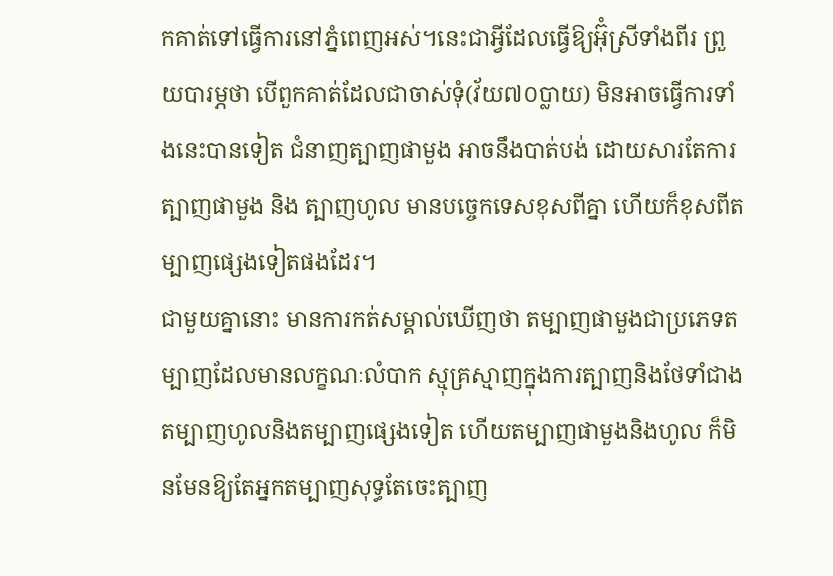កគាត់ទៅធ្វើការនៅភ្នំពេញអស់។នេះជាអ្វីដែលធ្វើឱ្យអ៊ុំស្រីទាំងពីរ ព្រួយបារម្ភថា បើពួកគាត់ដែលជាចាស់ទុំ(វ័យ៧០ប្លាយ) មិនអាចធ្វើការទាំងនេះបានទៀត ជំនាញត្បាញផាមួង អាចនឹងបាត់បង់ ដោយសារតែការត្បាញផាមួង និង ត្បាញហូល មានបច្ចេកទេសខុសពីគ្នា ហើយក៏ខុសពីតម្បាញផ្សេងទៀតផងដែរ។
ជាមួយគ្នានោះ មានការកត់សម្គាល់ឃើញថា តម្បាញផាមួងជាប្រភេទតម្បាញដែលមានលក្ខណៈលំបាក ស្មុគ្រស្មាញក្នុងការត្បាញនិងថែទាំជាងតម្បាញហូលនិងតម្បាញផ្សេងទៀត ហើយតម្បាញផាមួងនិងហូល ក៏មិនមែនឱ្យតែអ្នកតម្បាញសុទ្ធតែចេះត្បាញ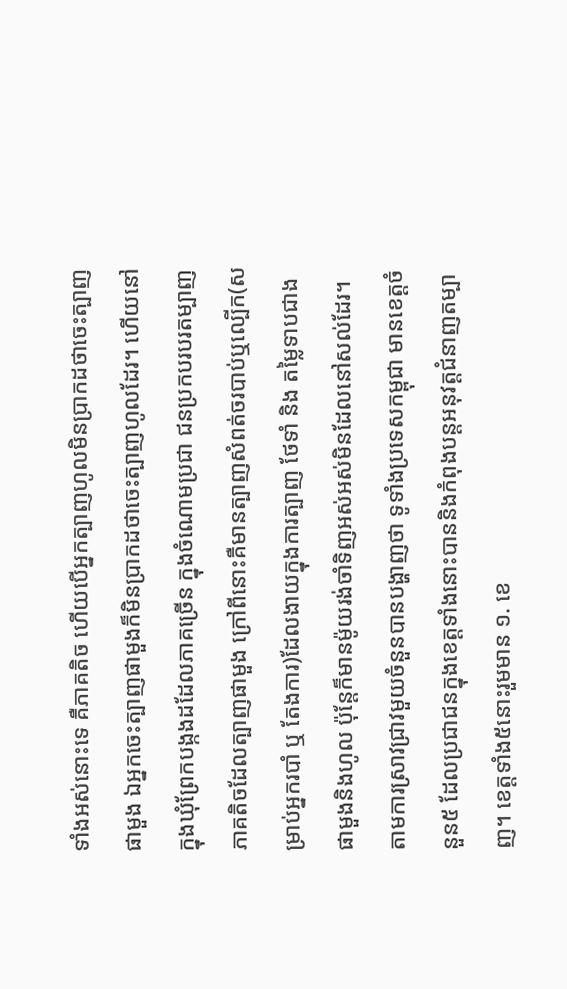ទាំងអស់នោះទេ គឺភាគតិច ហើយបើអ្នកត្បាញហូលមិនប្រាកដថាចេះត្បាញផាមួង ឯអ្នកចេះត្បាញផាមួងក៏មិនប្រាកដថាចេះត្បាញហូលដែរ។ ហើយនៅក្នុងឃុំព្រែកបង្កងដដែលភាគច្រើន ក្នុងចំណោមប្រជា ជនប្រកបរបរតម្បាញ ភាគតិចដែលត្បាញផាមួង ក្រៅពីនោះគឺមានត្បាញសំពត់ចរបាប់ឬល្បើក(សម្រាប់អ្នករបាំ ឬ តែងការ)ដែលងាយក្នុងការត្បាញ ថែទាំ និង តម្លៃទាបជាងផាមួងនិងហូល ប៉ុន្តែក៏មានម៉ូយរង់ចាំទិញអស់អស់មិនដែលនៅសល់ដែរ។
តាមការស្រាវជ្រាវមួយចំនួនបានបង្ហាញថា ទូទាំងប្រទេសកម្ពុជា មានខេត្តចំនួន៥ ដែលប្រជាជនក្នុងខេត្តទាំងនោះបាននិងកំពុងបន្តអនុវត្តជំនាញតម្បាញ។ ខេត្តទាំង៥នោះរួមមាន ១. ខេ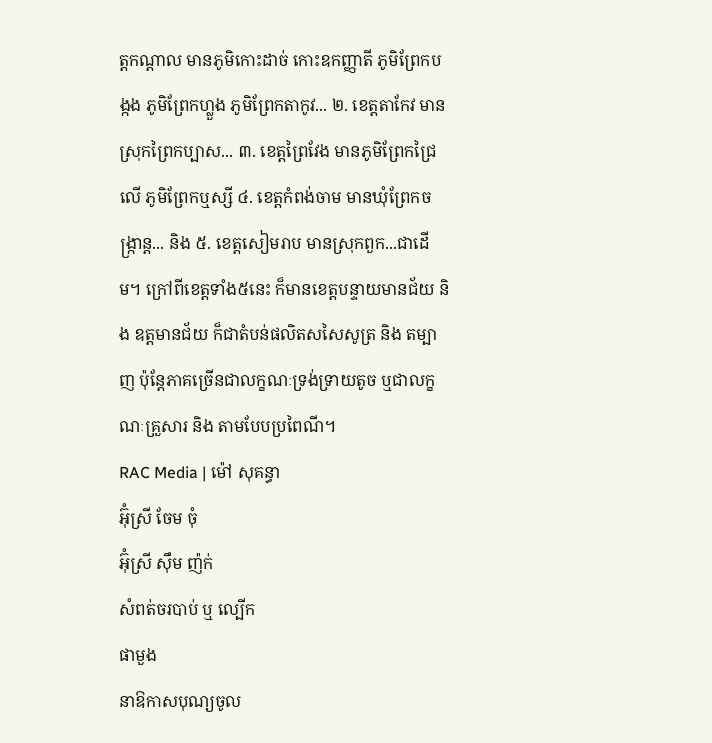ត្តកណ្តាល មានភូមិកោះដាច់ កោះឧកញ្ញាតី ភូមិព្រែកបង្កង ភូមិព្រែកហ្លួង ភូមិព្រែកតាកូវ... ២. ខេត្តតាកែវ មានស្រុកព្រៃកប្បាស... ៣. ខេត្តព្រៃវែង មានភូមិព្រែកជ្រៃលើ ភូមិព្រែកឬស្សី ៤. ខេត្តកំពង់ចាម មានឃុំព្រែកចង្ក្រាន្ត... និង ៥. ខេត្តសៀមរាប មានស្រុកពួក...ជាដើម។ ក្រៅពីខេត្តទាំង៥នេះ ក៏មានខេត្តបន្ទាយមានជ័យ និង ឧត្តមានជ័យ ក៏ជាតំបន់ផលិតសសៃសូត្រ និង តម្បាញ ប៉ុន្តែភាគច្រើនជាលក្ខណៈទ្រង់ទ្រាយតូច ឬជាលក្ខណៈគ្រួសារ និង តាមបែបប្រពៃណី។
RAC Media | ម៉ៅ សុគន្ធា
អ៊ុំស្រី ចែម ចុំ
អ៊ុំស្រី ស៊ឹម ញ៉ក់
សំពត់ចរបាប់ ឬ ល្បើក
ផាមួង
នាឱកាសបុណ្យចូល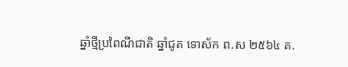ឆ្នាំថ្មីប្រពៃណីជាតិ ឆ្នាំជូត ទោស័ក ព.ស ២៥៦៤ គ.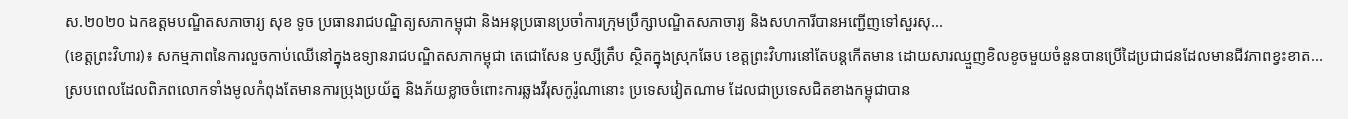ស.២០២០ ឯកឧត្តមបណ្ឌិតសភាចារ្យ សុខ ទូច ប្រធានរាជបណ្ឌិត្យសភាកម្ពុជា និងអនុប្រធានប្រចាំការក្រុមប្រឹក្សាបណ្ឌិតសភាចារ្យ និងសហការីបានអញ្ជើញទៅសួរសុ...
(ខេត្តព្រះវិហារ)៖ សកម្មភាពនៃការលួចកាប់ឈើនៅក្នុងឧទ្យានរាជបណ្ឌិតសភាកម្ពុជា តេជោសែន ឫស្សីត្រឹប ស្ថិតក្នុងស្រុកឆែប ខេត្តព្រះវិហារនៅតែបន្តកើតមាន ដោយសារឈ្មួញខិលខូចមួយចំនួនបានប្រើដៃប្រជាជនដែលមានជីវភាពខ្វះខាត...
ស្របពេលដែលពិភពលោកទាំងមូលកំពុងតែមានការប្រុងប្រយ័ត្ន និងភ័យខ្លាចចំពោះការឆ្លងវីរុសកូរ៉ូណានោះ ប្រទេសវៀតណាម ដែលជាប្រទេសជិតខាងកម្ពុជាបាន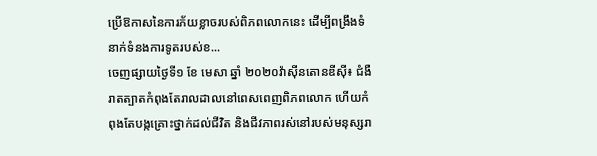ប្រើឱកាសនៃការភ័យខ្លាចរបស់ពិភពលោកនេះ ដើម្បីពង្រឹងទំនាក់ទំនងការទូតរបស់ខ...
ចេញផ្សាយថ្ងៃទី១ ខែ មេសា ឆ្នាំ ២០២០វ៉ាស៊ីនតោនឌីស៊ី៖ ជំងឺរាតត្បាតកំពុងតែរាលដាលនៅពេសពេញពិភពលោក ហើយកំពុងតែបង្កគ្រោះថ្នាក់ដល់ជីវិត និងជីវភាពរស់នៅរបស់មនុស្សរា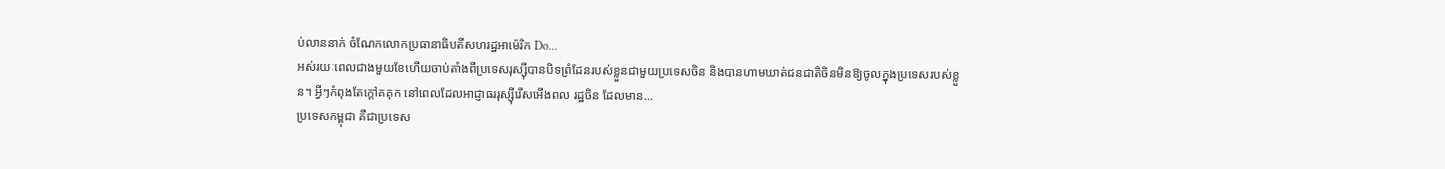ប់លាននាក់ ចំណែកលោកប្រធានាធិបតីសហរដ្ឋអាម៉េរិក Do...
អស់រយៈពេលជាងមួយខែហើយចាប់តាំងពីប្រទេសរុស្ស៊ីបានបិទព្រំដែនរបស់ខ្លួនជាមួយប្រទេសចិន និងបានហាមឃាត់ជនជាតិចិនមិនឱ្យចូលក្នុងប្រទេសរបស់ខ្លួន។ អ្វីៗកំពុងតែក្តៅគគុក នៅពេលដែលអាជ្ញាធររុស្ស៊ីរើសអើងពល រដ្ឋចិន ដែលមាន...
ប្រទេសកម្ពុជា គឺជាប្រទេស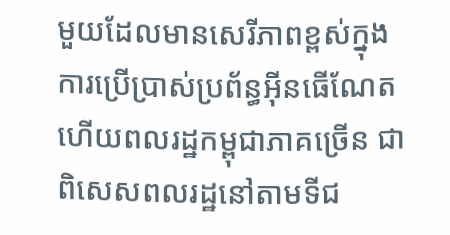មួយដែលមានសេរីភាពខ្ពស់ក្នុងការប្រើប្រាស់ប្រព័ន្ធអ៊ីនធើណែត ហើយពលរដ្ឋកម្ពុជាភាគច្រើន ជាពិសេសពលរដ្ឋនៅតាមទីជ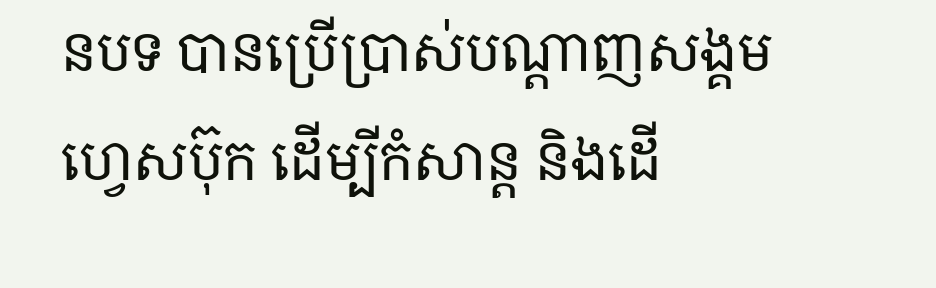នបទ បានប្រើប្រាស់បណ្តាញសង្គមហ្វេសប៊ុក ដើម្បីកំសាន្ត និងដើ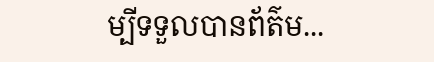ម្បីទទួលបានព័ត៌ម...